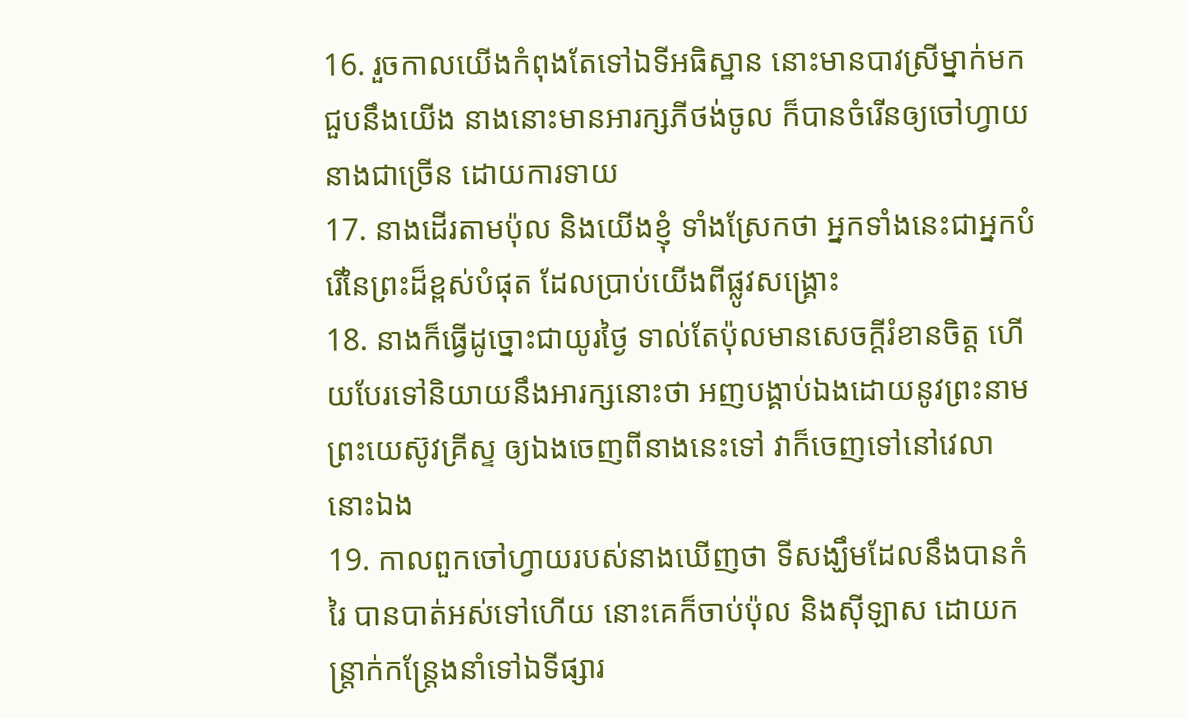16. រួចកាលយើងកំពុងតែទៅឯទីអធិស្ឋាន នោះមានបាវស្រីម្នាក់មកជួបនឹងយើង នាងនោះមានអារក្សភីថង់ចូល ក៏បានចំរើនឲ្យចៅហ្វាយនាងជាច្រើន ដោយការទាយ
17. នាងដើរតាមប៉ុល និងយើងខ្ញុំ ទាំងស្រែកថា អ្នកទាំងនេះជាអ្នកបំរើនៃព្រះដ៏ខ្ពស់បំផុត ដែលប្រាប់យើងពីផ្លូវសង្គ្រោះ
18. នាងក៏ធ្វើដូច្នោះជាយូរថ្ងៃ ទាល់តែប៉ុលមានសេចក្ដីរំខានចិត្ត ហើយបែរទៅនិយាយនឹងអារក្សនោះថា អញបង្គាប់ឯងដោយនូវព្រះនាមព្រះយេស៊ូវគ្រីស្ទ ឲ្យឯងចេញពីនាងនេះទៅ វាក៏ចេញទៅនៅវេលានោះឯង
19. កាលពួកចៅហ្វាយរបស់នាងឃើញថា ទីសង្ឃឹមដែលនឹងបានកំរៃ បានបាត់អស់ទៅហើយ នោះគេក៏ចាប់ប៉ុល និងស៊ីឡាស ដោយកន្ត្រាក់កន្ត្រែងនាំទៅឯទីផ្សារ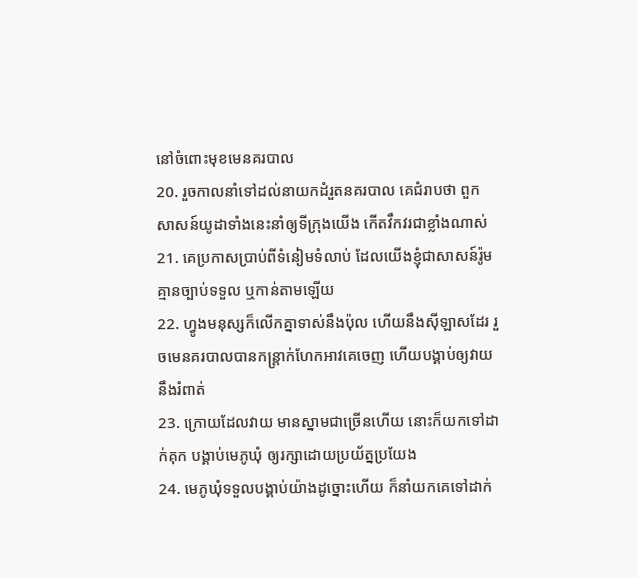នៅចំពោះមុខមេនគរបាល
20. រួចកាលនាំទៅដល់នាយកដំរួតនគរបាល គេជំរាបថា ពួកសាសន៍យូដាទាំងនេះនាំឲ្យទីក្រុងយើង កើតវឹកវរជាខ្លាំងណាស់
21. គេប្រកាសប្រាប់ពីទំនៀមទំលាប់ ដែលយើងខ្ញុំជាសាសន៍រ៉ូម គ្មានច្បាប់ទទួល ឬកាន់តាមឡើយ
22. ហ្វូងមនុស្សក៏លើកគ្នាទាស់នឹងប៉ុល ហើយនឹងស៊ីឡាសដែរ រួចមេនគរបាលបានកន្ត្រាក់ហែកអាវគេចេញ ហើយបង្គាប់ឲ្យវាយនឹងរំពាត់
23. ក្រោយដែលវាយ មានស្នាមជាច្រើនហើយ នោះក៏យកទៅដាក់គុក បង្គាប់មេភូឃុំ ឲ្យរក្សាដោយប្រយ័ត្នប្រយែង
24. មេភូឃុំទទួលបង្គាប់យ៉ាងដូច្នោះហើយ ក៏នាំយកគេទៅដាក់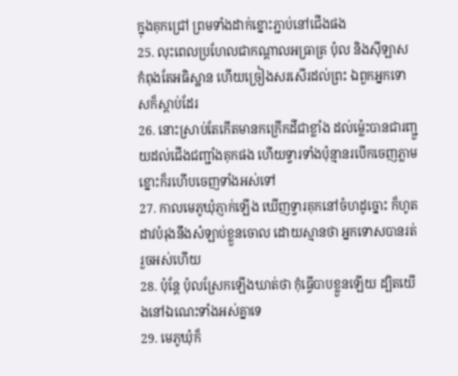ក្នុងគុកជ្រៅ ព្រមទាំងដាក់ខ្នោះភ្ជាប់នៅជើងផង
25. លុះពេលប្រហែលជាកណ្តាលអធ្រាត្រ ប៉ុល និងស៊ីឡាស កំពុងតែអធិស្ឋាន ហើយច្រៀងសរសើរដល់ព្រះ ឯពួកអ្នកទោសក៏ស្តាប់ដែរ
26. នោះស្រាប់តែកើតមានកក្រើកដីជាខ្លាំង ដល់ម៉្លេះបានជារញ្ជួយដល់ជើងជញ្ជាំងគុកផង ហើយទ្វារទាំងប៉ុន្មានរបើកចេញភ្លាម ខ្នោះក៏រហើបចេញទាំងអស់ទៅ
27. កាលមេភូឃុំភ្ញាក់ឡើង ឃើញទ្វារគុកនៅចំហដូច្នោះ ក៏ហូតដាវបំរុងនឹងសំឡាប់ខ្លួនចោល ដោយស្មានថា អ្នកទោសបានរត់រួចអស់ហើយ
28. ប៉ុន្តែ ប៉ុលស្រែកឡើងឃាត់ថា កុំធ្វើបាបខ្លួនឡើយ ដ្បិតយើងនៅឯណេះទាំងអស់គ្នាទេ
29. មេភូឃុំក៏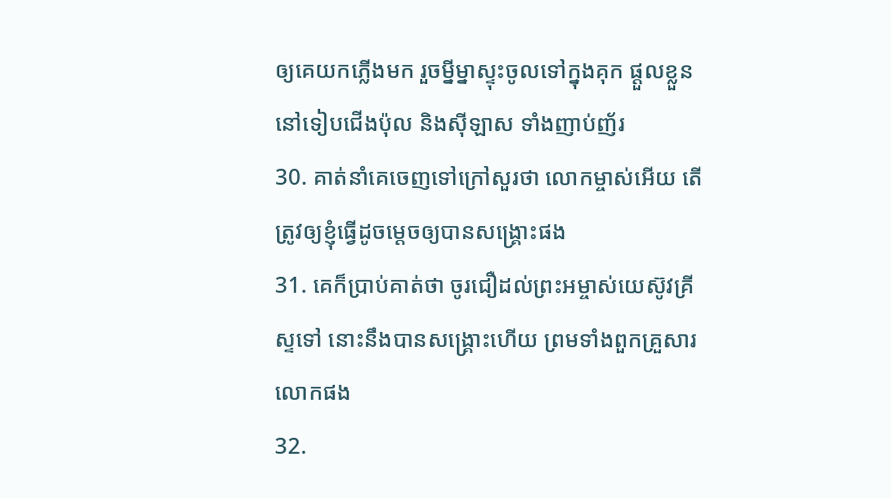ឲ្យគេយកភ្លើងមក រួចម្នីម្នាស្ទុះចូលទៅក្នុងគុក ផ្តួលខ្លួននៅទៀបជើងប៉ុល និងស៊ីឡាស ទាំងញាប់ញ័រ
30. គាត់នាំគេចេញទៅក្រៅសួរថា លោកម្ចាស់អើយ តើត្រូវឲ្យខ្ញុំធ្វើដូចម្តេចឲ្យបានសង្គ្រោះផង
31. គេក៏ប្រាប់គាត់ថា ចូរជឿដល់ព្រះអម្ចាស់យេស៊ូវគ្រីស្ទទៅ នោះនឹងបានសង្គ្រោះហើយ ព្រមទាំងពួកគ្រួសារលោកផង
32.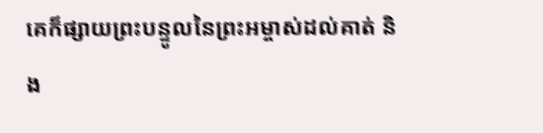គេក៏ផ្សាយព្រះបន្ទូលនៃព្រះអម្ចាស់ដល់គាត់ និង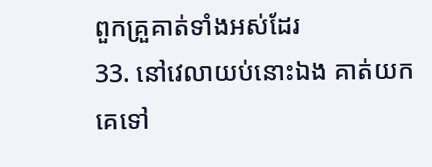ពួកគ្រួគាត់ទាំងអស់ដែរ
33. នៅវេលាយប់នោះឯង គាត់យកគេទៅ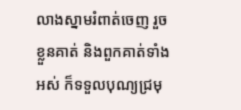លាងស្នាមរំពាត់ចេញ រួចខ្លួនគាត់ និងពួកគាត់ទាំងអស់ ក៏ទទួលបុណ្យជ្រមុ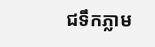ជទឹកភ្លាម